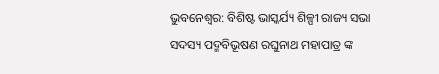ଭୁବନେଶ୍ୱର: ବିଶିଷ୍ଟ ଭାସ୍କର୍ଯ୍ୟ ଶିଳ୍ପୀ ରାଜ୍ୟ ସଭା ସଦସ୍ୟ ପଦ୍ମବିଭୂଷଣ ରଘୁନାଥ ମହାପାତ୍ର ଙ୍କ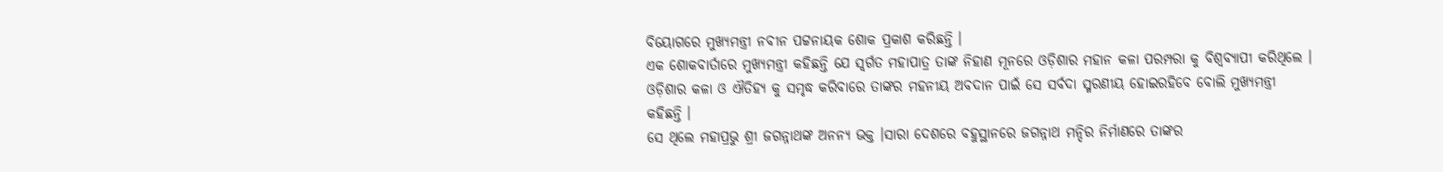ବିୟୋଗରେ ମୁଖ୍ୟମନ୍ତ୍ରୀ ନବୀନ ପଟ୍ଟନାୟକ ଶୋକ ପ୍ରକାଶ କରିଛନ୍ତି ।
ଏକ ଶୋକବାର୍ତାରେ ମୁଖ୍ୟମନ୍ତ୍ରୀ କହିଛନ୍ତି ଯେ ସ୍ବର୍ଗତ ମହାପାତ୍ର ତାଙ୍କ ନିହାଣ ମୂନରେ ଓଡ଼ିଶାର ମହାନ କଳା ପରମ୍ପରା କୁ ବିଶ୍ବବ୍ୟାପୀ କରିଥିଲେ ।
ଓଡ଼ିଶାର କଳା ଓ ଐତିହ୍ୟ କୁ ସମୃଦ୍ଧ କରିବାରେ ତାଙ୍କର ମହନୀୟ ଅବଦାନ ପାଇଁ ସେ ସର୍ବଦା ସ୍ମରଣୀୟ ହୋଇରହିବେ ବୋଲି ମୁଖ୍ୟମନ୍ତ୍ରୀ କହିଛନ୍ତି ।
ସେ ଥିଲେ ମହାପ୍ରଭୁ ଶ୍ରୀ ଜଗନ୍ନାଥଙ୍କ ଅନନ୍ୟ ଭକ୍ତ ।ସାରା ଦେଶରେ ବହୁସ୍ଥାନରେ ଜଗନ୍ନାଥ ମନ୍ଦିର ନିର୍ମାଣରେ ତାଙ୍କର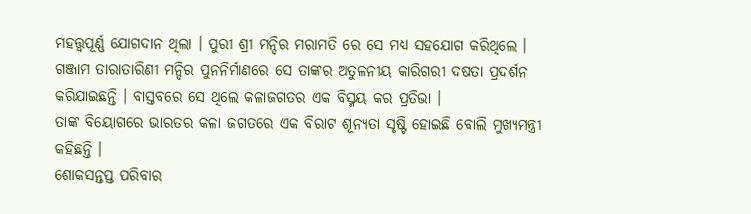ମହତ୍ତ୍ୱପୂର୍ଣ୍ଣ ଯୋଗଦାନ ଥିଲା । ପୁରୀ ଶ୍ରୀ ମନ୍ଦିର ମରାମତି ରେ ସେ ମଧ୍ୟ ସହଯୋଗ କରିଥିଲେ । ଗଞ୍ଜାମ ତାରାତାରିଣୀ ମନ୍ଦିର ପୁନନିର୍ମାଣରେ ସେ ତାଙ୍କର ଅତୁଳନୀୟ କାରିଗରୀ ଦଷତା ପ୍ରଦର୍ଶନ କରିଯାଇଛନ୍ତି । ବାସ୍ତବରେ ସେ ଥିଲେ କଳାଜଗତର ଏକ ବିସ୍ମୟ କର ପ୍ରତିଭା ।
ତାଙ୍କ ବିୟୋଗରେ ଭାରତର କଳା ଜଗତରେ ଏକ ବିରାଟ ଶୂନ୍ୟତା ସୃଷ୍ଟି ହୋଇଛି ବୋଲି ମୁଖ୍ୟମନ୍ତ୍ରୀ କହିଛନ୍ତି ।
ଶୋକସନ୍ତପ୍ତ ପରିବାର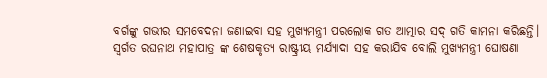ବର୍ଗଙ୍କୁ ଗଭୀର ସମବେଦନା ଜଣାଇବା ସହ ମୁଖ୍ୟମନ୍ତ୍ରୀ ପରଲୋକ ଗତ ଆତ୍ମାର ସଦ୍ ଗତି କାମନା କରିଛନ୍ତି।
ସ୍ବର୍ଗତ ରଘନାଥ ମହାପାତ୍ର ଙ୍କ ଶେଷକୃତ୍ୟ ରାଷ୍ଟ୍ରୀୟ ମର୍ଯ୍ୟାଦା ସହ କରାଯିବ ବୋଲି ମୁଖ୍ୟମନ୍ତ୍ରୀ ଘୋଷଣା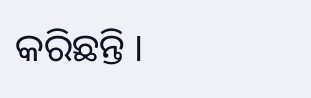କରିଛନ୍ତି ।